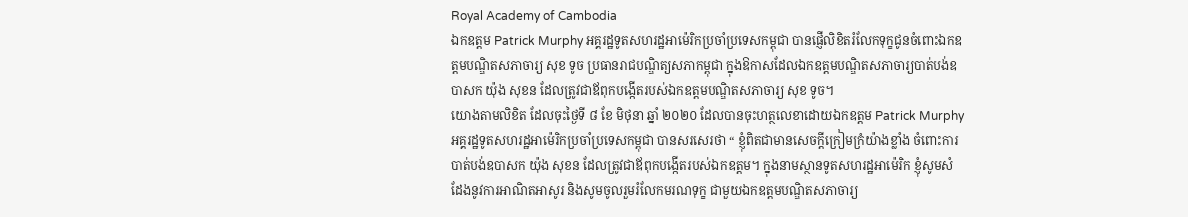Royal Academy of Cambodia
ឯកឧត្តម Patrick Murphy អគ្គរដ្ឋទូតសហរដ្ឋអាម៉េរិកប្រចាំប្រទេសកម្ពុជា បានផ្ញើលិខិតរំលែកទុក្ខជូនចំពោះឯកឧត្តមបណ្ឌិតសភាចារ្យ សុខ ទូច ប្រធានរាជបណ្ឌិត្យសភាកម្ពុជា ក្នុងឱកាសដែលឯកឧត្តមបណ្ឌិតសភាចារ្យបាត់បង់ឧបាសក យ៉ុង សុខន ដែលត្រូវជាឪពុកបង្កើតរបស់ឯកឧត្តមបណ្ឌិតសភាចារ្យ សុខ ទូច។
យោងតាមលិខិត ដែលចុះថ្ងៃទី ៨ ខែ មិថុនា ឆ្នាំ ២០២០ ដែលបានចុះហត្ថលេខាដោយឯកឧត្តម Patrick Murphy អគ្គរដ្ឋទូតសហរដ្ឋអាម៉េរិកប្រចាំប្រទេសកម្ពុជា បានសរសេរថា “ ខ្ញុំពិតជាមានសេចក្តីក្រៀមក្រំយ៉ាងខ្លាំង ចំពោះការបាត់បង់ឧបាសក យ៉ុង សុខន ដែលត្រូវជាឪពុកបង្កើតរបស់ឯកឧត្តម។ ក្នុងនាមស្ថានទូតសហរដ្ឋអាម៉េរិក ខ្ញុំសូមសំដែងនូវការអាណិតអាសូរ និងសូមចូលរួមរំលែកមរណទុក្ខ ជាមួយឯកឧត្តមបណ្ឌិតសភាចារ្យ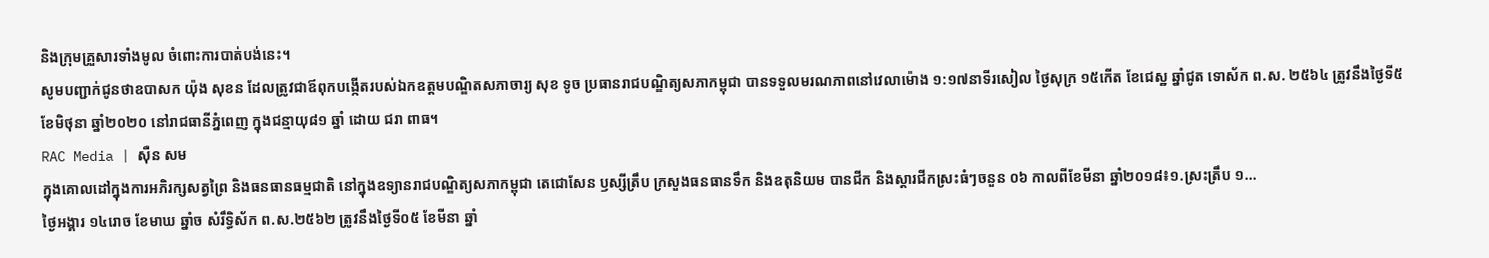និងក្រុមគ្រួសារទាំងមូល ចំពោះការបាត់បង់នេះ។
សូមបញ្ជាក់ជូនថាឧបាសក យ៉ុង សុខន ដែលត្រូវជាឪពុកបង្កើតរបស់ឯកឧត្តមបណ្ឌិតសភាចារ្យ សុខ ទូច ប្រធានរាជបណ្ឌិត្យសភាកម្ពុជា បានទទួលមរណភាពនៅវេលាម៉ោង ១:១៧នាទីរសៀល ថ្ងៃសុក្រ ១៥កើត ខែជេស្ឋ ឆ្នាំជូត ទោស័ក ព.ស. ២៥៦៤ ត្រូវនឹងថ្ងៃទី៥ ខែមិថុនា ឆ្នាំ២០២០ នៅរាជធានីភ្នំពេញ ក្នុងជន្មាយុ៨១ ឆ្នាំ ដោយ ជរា ពាធ។
RAC Media | សុឺន សម
ក្នុងគោលដៅក្នុងការអភិរក្សសត្វព្រៃ និងធនធានធម្មជាតិ នៅក្នុងឧទ្យានរាជបណ្ឌិត្យសភាកម្ពុជា តេជោសែន ឫស្សីត្រឹប ក្រសួងធនធានទឹក និងឧតុនិយម បានជីក និងស្តារជីកស្រះធំៗចនួន ០៦ កាលពីខែមីនា ឆ្នាំ២០១៨៖១.ស្រះត្រឹប ១...
ថ្ងៃអង្គារ ១៤រោច ខែមាឃ ឆ្នាំច សំរឹទ្ធិស័ក ព.ស.២៥៦២ ត្រូវនឹងថ្ងៃទី០៥ ខែមីនា ឆ្នាំ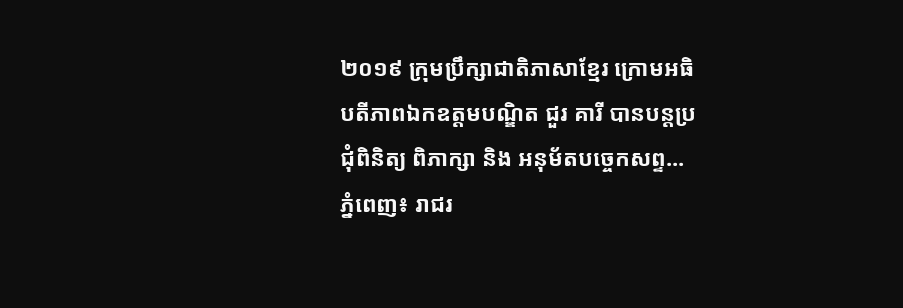២០១៩ ក្រុមប្រឹក្សាជាតិភាសាខ្មែរ ក្រោមអធិបតីភាពឯកឧត្តមបណ្ឌិត ជួរ គារី បានបន្តប្រជុំពិនិត្យ ពិភាក្សា និង អនុម័តបច្ចេកសព្ទ...
ភ្នំពេញ៖ រាជរ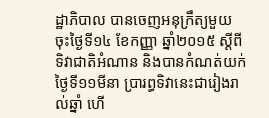ដ្ឋាភិបាល បានចេញអនុក្រឹត្យមួយ ចុះថ្ងៃទី១៤ ខែកញ្ញា ឆ្នាំ២០១៥ ស្តីពីទិវាជាតិអំណាន និងបានកំណត់យក់ថ្ងៃទី១១មីនា ប្រារព្ធទិវានេះជារៀងរាល់ឆ្នាំ ហើ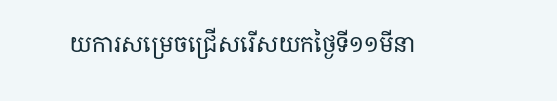យការសម្រេចជ្រើសរើសយកថ្ងៃទី១១មីនា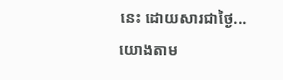នេះ ដោយសារជាថ្ងៃ...
យោងតាម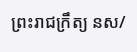ព្រះរាជក្រឹត្យ នស/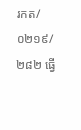រកត/០២១៩/២៨២ ធ្វើ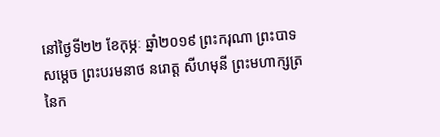នៅថ្ងៃទី២២ ខែកុម្ភៈ ឆ្នាំ២០១៩ ព្រះករុណា ព្រះបាទសម្ដេច ព្រះបរមនាថ នរោត្ត សីហមុនី ព្រះមហាក្សត្រនៃក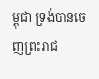ម្ពុជា ទ្រង់បានចេញព្រះរាជ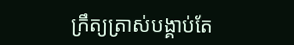ក្រឹត្យត្រាស់បង្គាប់តែ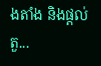ងតាំង និងផ្ដល់តួ...